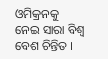ଓମିକ୍ରନକୁ ନେଇ ସାରା ବିଶ୍ୱ ବେଶ ଚିନ୍ତିତ ।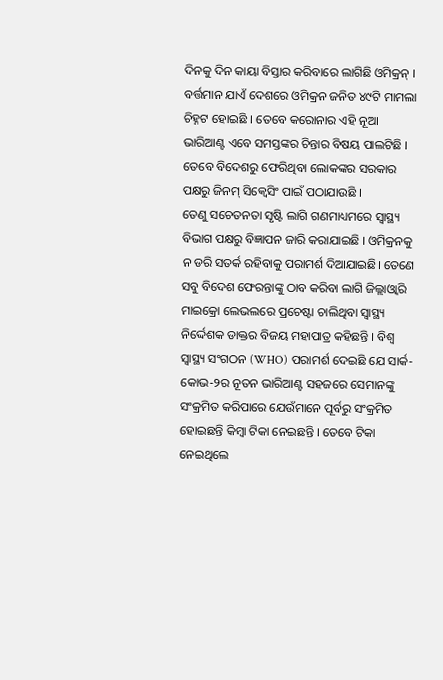ଦିନକୁ ଦିନ କାୟା ବିସ୍ତାର କରିବାରେ ଲାଗିଛି ଓମିକ୍ରନ୍ । ବର୍ତ୍ତମାନ ଯାଏଁ ଦେଶରେ ଓମିକ୍ରନ ଜନିତ ୪୯ଟି ମାମଲା ଚିହ୍ନଟ ହୋଇଛି । ତେବେ କରୋନାର ଏହି ନୂଆ ଭାରିଆଣ୍ଟ ଏବେ ସମସ୍ତଙ୍କର ଚିନ୍ତାର ବିଷୟ ପାଲଟିଛି । ତେବେ ବିଦେଶରୁ ଫେରିଥିବା ଲୋକଙ୍କର ସରକାର ପକ୍ଷରୁ ଜିନମ୍ ସିକ୍ୱେସିଂ ପାଇଁ ପଠାଯାଉଛି ।
ତେଣୁ ସଚେତନତା ସୃଷ୍ଟି ଲାଗି ଗଣମାଧ୍ୟମରେ ସ୍ୱାସ୍ଥ୍ୟ ବିଭାଗ ପକ୍ଷରୁ ବିଜ୍ଞାପନ ଜାରି କରାଯାଇଛି । ଓମିକ୍ରନକୁ ନ ଡରି ସତର୍କ ରହିବାକୁ ପରାମର୍ଶ ଦିଆଯାଇଛି। ତେଣେ ସବୁ ବିଦେଶ ଫେରନ୍ତାଙ୍କୁ ଠାବ କରିବା ଲାଗି ଜିଲ୍ଲାଓ୍ୱାରି ମାଇକ୍ରୋ ଲେଭଲରେ ପ୍ରଚେଷ୍ଟା ଚାଲିଥିବା ସ୍ୱାସ୍ଥ୍ୟ ନିର୍ଦ୍ଦେଶକ ଡାକ୍ତର ବିଜୟ ମହାପାତ୍ର କହିଛନ୍ତି । ବିଶ୍ୱ ସ୍ୱାସ୍ଥ୍ୟ ସଂଗଠନ (WHO) ପରାମର୍ଶ ଦେଇଛି ଯେ ସାର୍କ-କୋଭ-୨ର ନୂତନ ଭାରିଆଣ୍ଟ ସହଜରେ ସେମାନଙ୍କୁ ସଂକ୍ରମିତ କରିପାରେ ଯେଉଁମାନେ ପୂର୍ବରୁ ସଂକ୍ରମିତ ହୋଇଛନ୍ତି କିମ୍ବା ଟିକା ନେଇଛନ୍ତି । ତେବେ ଟିକା ନେଇଥିଲେ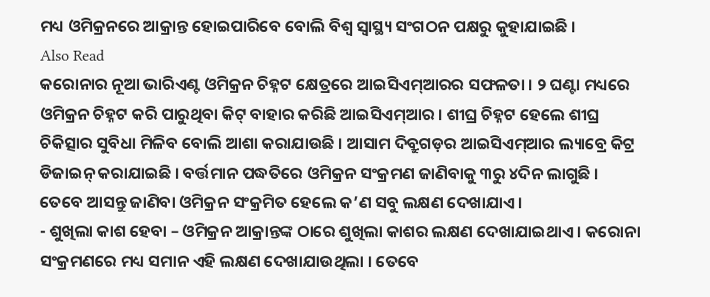ମଧ୍ୟ ଓମିକ୍ରନରେ ଆକ୍ରାନ୍ତ ହୋଇପାରିବେ ବୋଲି ବିଶ୍ୱ ସ୍ୱାସ୍ଥ୍ୟ ସଂଗଠନ ପକ୍ଷରୁ କୁହାଯାଇଛି ।
Also Read
କରୋନାର ନୂଆ ଭାରିଏଣ୍ଟ ଓମିକ୍ରନ ଚିହ୍ନଟ କ୍ଷେତ୍ରରେ ଆଇସିଏମ୍ଆରର ସଫଳତା । ୨ ଘଣ୍ଟା ମଧ୍ୟରେ ଓମିକ୍ରନ ଚିହ୍ନଟ କରି ପାରୁଥିବା କିଟ୍ ବାହାର କରିଛି ଆଇସିଏମ୍ଆର । ଶୀଘ୍ର ଚିହ୍ନଟ ହେଲେ ଶୀଘ୍ର ଚିକିତ୍ସାର ସୁବିଧା ମିଳିବ ବୋଲି ଆଶା କରାଯାଉଛି । ଆସାମ ଦିବ୍ରୁଗଡ଼ର ଆଇସିଏମ୍ଆର ଲ୍ୟାବ୍ରେ କିଟ୍ର ଡିଜାଇନ୍ କରାଯାଇଛି । ବର୍ତ୍ତମାନ ପଦ୍ଧତିରେ ଓମିକ୍ରନ ସଂକ୍ରମଣ ଜାଣିବାକୁ ୩ରୁ ୪ଦିନ ଲାଗୁଛି ।
ତେବେ ଆସନ୍ତୁ ଜାଣିବା ଓମିକ୍ରନ ସଂକ୍ରମିତ ହେଲେ କ’ଣ ସବୁ ଲକ୍ଷଣ ଦେଖାଯାଏ।
- ଶୁଖିଲା କାଶ ହେବା – ଓମିକ୍ରନ ଆକ୍ରାନ୍ତଙ୍କ ଠାରେ ଶୁଖିଲା କାଶର ଲକ୍ଷଣ ଦେଖାଯାଇଥାଏ । କରୋନା ସଂକ୍ରମଣରେ ମଧ୍ୟ ସମାନ ଏହି ଲକ୍ଷଣ ଦେଖାଯାଉଥିଲା । ତେବେ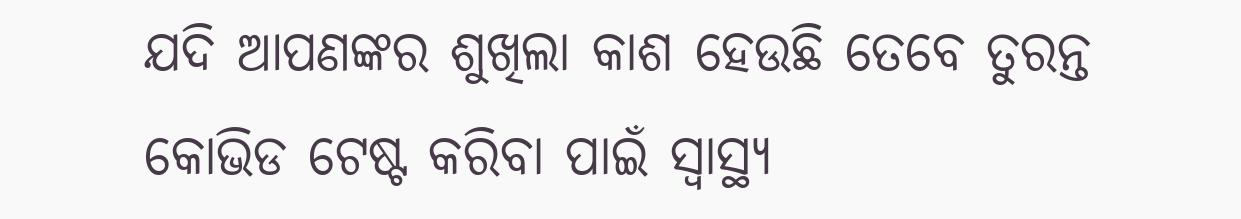ଯଦି ଆପଣଙ୍କର ଶୁଖିଲା କାଶ ହେଉଛି ତେବେ ତୁରନ୍ତ କୋଭିଡ ଟେଷ୍ଟ କରିବା ପାଇଁ ସ୍ୱାସ୍ଥ୍ୟ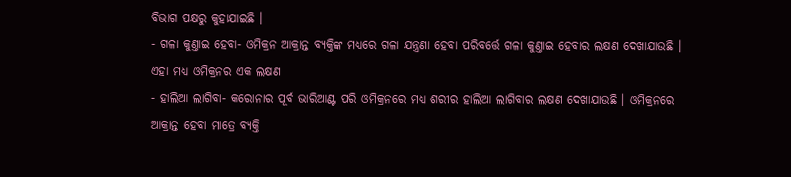ବିଭାଗ ପକ୍ଷରୁ କୁହାଯାଇଛି ।
- ଗଳା କୁଣ୍ତାଇ ହେବା- ଓମିକ୍ରନ ଆକ୍ରାନ୍ତ ବ୍ୟକ୍ତିଙ୍କ ମଧ୍ୟରେ ଗଳା ଯନ୍ତ୍ରଣା ହେବା ପରିବର୍ତ୍ତେ ଗଳା କୁଣ୍ତାଇ ହେବାର ଲକ୍ଷଣ ଦେଖାଯାଉଛି । ଏହା ମଧ୍ୟ ଓମିକ୍ରନର ଏକ ଲକ୍ଷଣ
- ହାଲିଆ ଲାଗିବା- କରୋନାର ପୂର୍ବ ଭାରିଆଣ୍ଟ ପରି ଓମିକ୍ରନରେ ମଧ୍ୟ ଶରୀର ହାଲିଆ ଲାଗିବାର ଲକ୍ଷଣ ଦେଖାଯାଉଛି । ଓମିକ୍ରନରେ ଆକ୍ରାନ୍ତ ହେବା ମାତ୍ରେ ବ୍ୟକ୍ତି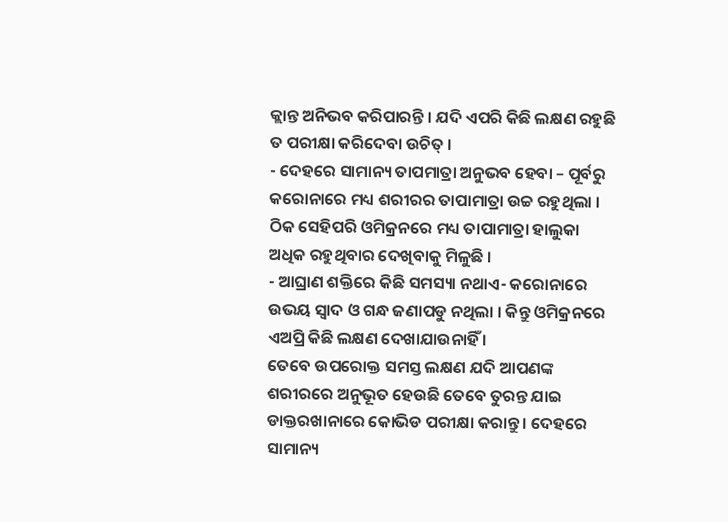କ୍ଲାନ୍ତ ଅନିଭବ କରିପାରନ୍ତି । ଯଦି ଏପରି କିଛି ଲକ୍ଷଣ ରହୁଛି ତ ପରୀକ୍ଷା କରିଦେବା ଉଚିତ୍ ।
- ଦେହରେ ସାମାନ୍ୟ ତାପମାତ୍ରା ଅନୁଭବ ହେବା – ପୂର୍ବରୁ କରୋନାରେ ମଧ୍ୟ ଶରୀରର ତାପାମାତ୍ରା ଉଚ୍ଚ ରହୁଥିଲା । ଠିକ ସେହିପରି ଓମିକ୍ରନରେ ମଧ୍ୟ ତାପାମାତ୍ରା ହାଲୁକା ଅଧିକ ରହୁଥିବାର ଦେଖିବାକୁ ମିଳୁଛି ।
- ଆଘ୍ରାଣ ଶକ୍ତିରେ କିଛି ସମସ୍ୟା ନଥାଏ- କରୋନାରେ ଉଭୟ ସ୍ୱାଦ ଓ ଗନ୍ଧ ଜଣାପଡୁ ନଥିଲା । କିନ୍ତୁ ଓମିକ୍ରନରେ ଏଅପ୍ରି କିଛି ଲକ୍ଷଣ ଦେଖାଯାଉନାହିଁ ।
ତେବେ ଉପରୋକ୍ତ ସମସ୍ତ ଲକ୍ଷଣ ଯଦି ଆପଣଙ୍କ ଶରୀରରେ ଅନୁଭୂତ ହେଉଛି ତେବେ ତୁରନ୍ତ ଯାଇ ଡାକ୍ତରଖାନାରେ କୋଭିଡ ପରୀକ୍ଷା କରାନ୍ତୁ । ଦେହରେ ସାମାନ୍ୟ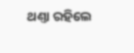ଥଣ୍ତା ରହିଲେ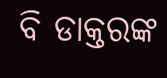ବି ଡାକ୍ତରଙ୍କ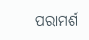ପରାମର୍ଶ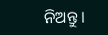ନିଅନ୍ତୁ ।